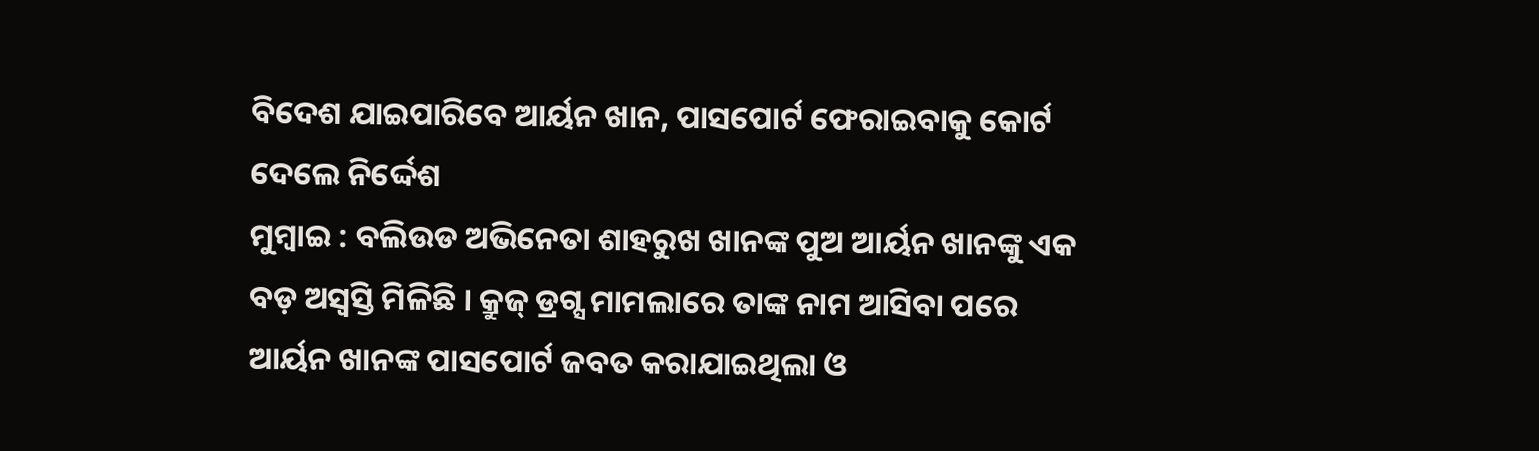ବିଦେଶ ଯାଇପାରିବେ ଆର୍ୟନ ଖାନ, ପାସପୋର୍ଟ ଫେରାଇବାକୁ କୋର୍ଟ ଦେଲେ ନିର୍ଦ୍ଦେଶ
ମୁମ୍ବାଇ : ବଲିଉଡ ଅଭିନେତା ଶାହରୁଖ ଖାନଙ୍କ ପୁଅ ଆର୍ୟନ ଖାନଙ୍କୁ ଏକ ବଡ଼ ଅସ୍ବସ୍ତି ମିଳିଛି । କ୍ରୁଜ୍ ଡ୍ରଗ୍ସ ମାମଲାରେ ତାଙ୍କ ନାମ ଆସିବା ପରେ ଆର୍ୟନ ଖାନଙ୍କ ପାସପୋର୍ଟ ଜବତ କରାଯାଇଥିଲା ଓ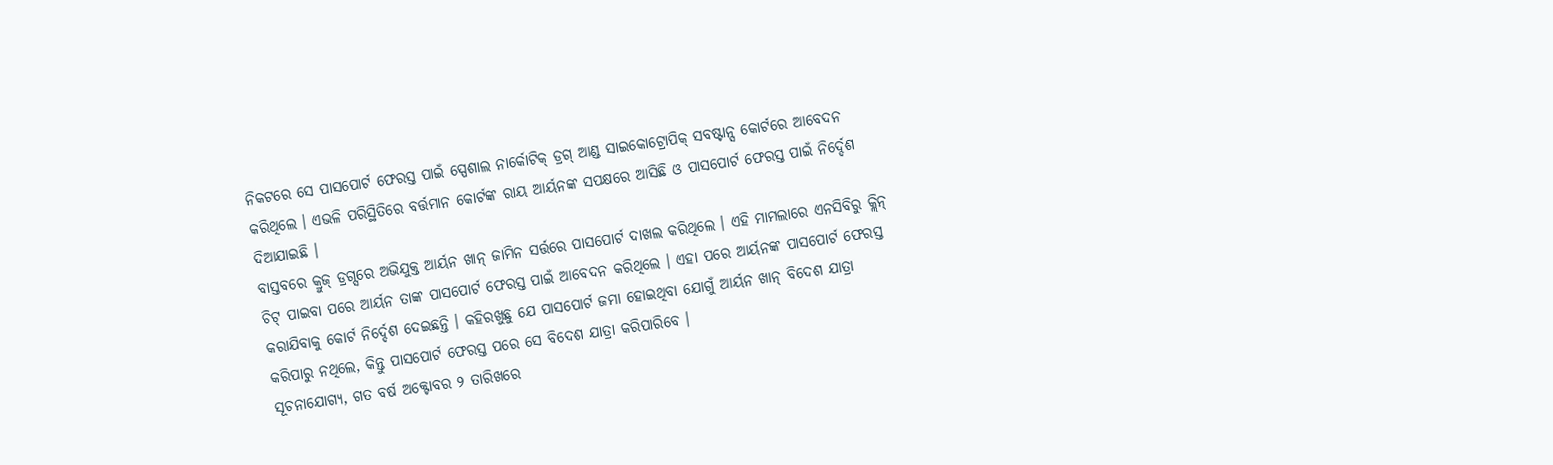ନିକଟରେ ସେ ପାସପୋର୍ଟ ଫେରସ୍ତ ପାଇଁ ସ୍ପେଶାଲ ନାର୍କୋଟିକ୍ ଡ୍ରଗ୍ ଆଣ୍ଡ ସାଇକୋଟ୍ରୋପିକ୍ ସବଷ୍ଟାନ୍ସ କୋର୍ଟରେ ଆବେଦନ କରିଥିଲେ । ଏଭଳି ପରିସ୍ଥିତିରେ ବର୍ତ୍ତମାନ କୋର୍ଟଙ୍କ ରାୟ ଆର୍ୟନଙ୍କ ସପକ୍ଷରେ ଆସିଛି ଓ ପାସପୋର୍ଟ ଫେରସ୍ତ ପାଇଁ ନିର୍ଦ୍ଦେଶ ଦିଆଯାଇଛି ।
ବାସ୍ତବରେ କ୍ରୁଜ୍ ଡ୍ରଗ୍ସରେ ଅଭିଯୁକ୍ତ ଆର୍ୟନ ଖାନ୍ ଜାମିନ ସର୍ତ୍ତରେ ପାସପୋର୍ଟ ଦାଖଲ କରିଥିଲେ । ଏହି ମାମଲାରେ ଏନସିବିରୁ କ୍ଲିନ୍ ଚିଟ୍ ପାଇବା ପରେ ଆର୍ୟନ ତାଙ୍କ ପାସପୋର୍ଟ ଫେରସ୍ତ ପାଇଁ ଆବେଦନ କରିଥିଲେ । ଏହା ପରେ ଆର୍ୟନଙ୍କ ପାସପୋର୍ଟ ଫେରସ୍ତ କରାଯିବାକୁ କୋର୍ଟ ନିର୍ଦ୍ଦେଶ ଦେଇଛନ୍ତି । କହିରଖୁଛୁ ଯେ ପାସପୋର୍ଟ ଜମା ହୋଇଥିବା ଯୋଗୁଁ ଆର୍ୟନ ଖାନ୍ ବିଦେଶ ଯାତ୍ରା କରିପାରୁ ନଥିଲେ, କିନ୍ତୁ ପାସପୋର୍ଟ ଫେରସ୍ତ ପରେ ସେ ବିଦେଶ ଯାତ୍ରା କରିପାରିବେ ।
ସୂଚନାଯୋଗ୍ୟ, ଗତ ବର୍ଷ ଅକ୍ଟୋବର ୨ ତାରିଖରେ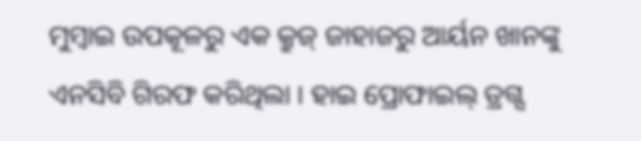ମୁମ୍ବାଇ ଉପକୂଳରୁ ଏକ କ୍ରୁଜ୍ ଜାହାଜରୁ ଆର୍ୟନ ଖାନଙ୍କୁ ଏନସିବି ଗିରଫ କରିଥିଲା । ହାଇ ପ୍ରୋଫାଇଲ୍ ଡ୍ରଗ୍ସ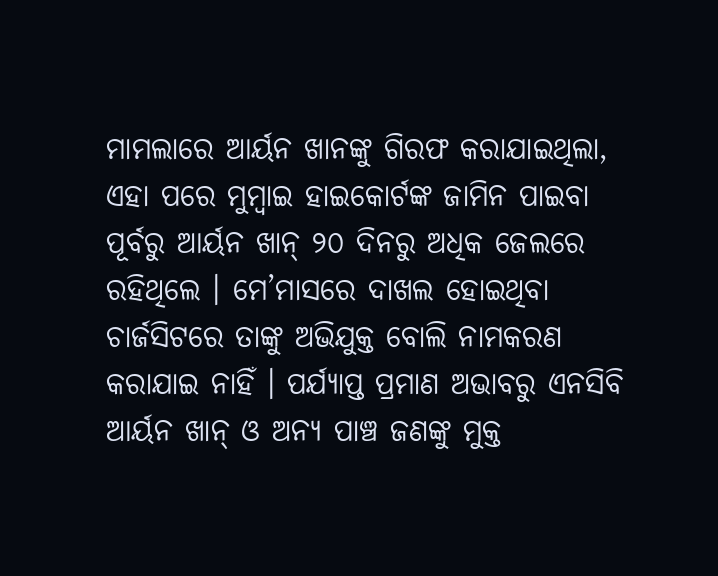ମାମଲାରେ ଆର୍ୟନ ଖାନଙ୍କୁ ଗିରଫ କରାଯାଇଥିଲା, ଏହା ପରେ ମୁମ୍ବାଇ ହାଇକୋର୍ଟଙ୍କ ଜାମିନ ପାଇବା ପୂର୍ବରୁ ଆର୍ୟନ ଖାନ୍ ୨୦ ଦିନରୁ ଅଧିକ ଜେଲରେ ରହିଥିଲେ । ମେ’ମାସରେ ଦାଖଲ ହୋଇଥିବା ଚାର୍ଜସିଟରେ ତାଙ୍କୁ ଅଭିଯୁକ୍ତ ବୋଲି ନାମକରଣ କରାଯାଇ ନାହିଁ । ପର୍ଯ୍ୟାପ୍ତ ପ୍ରମାଣ ଅଭାବରୁ ଏନସିବି ଆର୍ୟନ ଖାନ୍ ଓ ଅନ୍ୟ ପାଞ୍ଚ ଜଣଙ୍କୁ ମୁକ୍ତ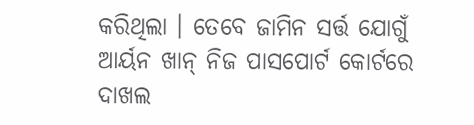କରିଥିଲା । ତେବେ ଜାମିନ ସର୍ତ୍ତ ଯୋଗୁଁ ଆର୍ୟନ ଖାନ୍ ନିଜ ପାସପୋର୍ଟ କୋର୍ଟରେ ଦାଖଲ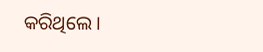କରିଥିଲେ ।